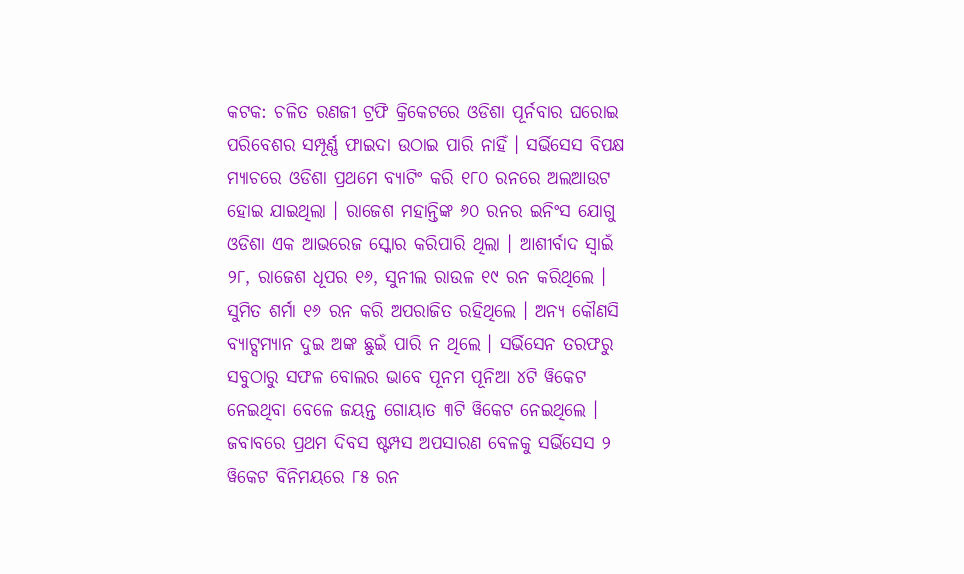କଟକ: ଚଳିତ ରଣଜୀ ଟ୍ରଫି କ୍ରିକେଟରେ ଓଡିଶା ପୂର୍ନବାର ଘରୋଇ ପରିବେଶର ସମ୍ପୂର୍ଣ୍ଣ ଫାଇଦା ଉଠାଇ ପାରି ନାହିଁ । ସର୍ଭିସେସ ବିପକ୍ଷ ମ୍ୟାଚରେ ଓଡିଶା ପ୍ରଥମେ ବ୍ୟାଟିଂ କରି ୧୮୦ ରନରେ ଅଲଆଉଟ ହୋଇ ଯାଇଥିଲା । ରାଜେଶ ମହାନ୍ତିଙ୍କ ୬୦ ରନର ଇନିଂସ ଯୋଗୁ ଓଡିଶା ଏକ ଆଭରେଜ ସ୍କୋର କରିପାରି ଥିଲା । ଆଶୀର୍ବାଦ ସ୍ୱାଇଁ ୨୮, ରାଜେଶ ଧୂପର ୧୬, ସୁନୀଲ ରାଉଳ ୧୯ ରନ କରିଥିଲେ । ସୁମିତ ଶର୍ମା ୧୬ ରନ କରି ଅପରାଜିତ ରହିଥିଲେ । ଅନ୍ୟ କୌଣସି ବ୍ୟାଟ୍ସମ୍ୟାନ ଦୁଇ ଅଙ୍କ ଛୁଇଁ ପାରି ନ ଥିଲେ । ସର୍ଭିସେନ ତରଫରୁ ସବୁଠାରୁ ସଫଳ ବୋଲର ଭାବେ ପୂନମ ପୂନିଆ ୪ଟି ୱିକେଟ ନେଇଥିବା ବେଳେ ଜୟନ୍ତ ଗୋୟାତ ୩ଟି ୱିକେଟ ନେଇଥିଲେ ।
ଜବାବରେ ପ୍ରଥମ ଦିବସ ଷ୍ଟମ୍ପସ ଅପସାରଣ ବେଳକୁ ସର୍ଭିସେସ ୨ ୱିକେଟ ବିନିମୟରେ ୮୫ ରନ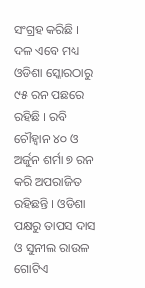ସଂଗ୍ରହ କରିଛି । ଦଳ ଏବେ ମଧ୍ୟ ଓଡିଶା ସ୍କୋରଠାରୁ ୯୫ ରନ ପଛରେ ରହିଛି । ରବି ଚୌହ୍ୱାନ ୪୦ ଓ ଅର୍ଜୁନ ଶର୍ମା ୭ ରନ କରି ଅପରାଜିତ ରହିଛନ୍ତି । ଓଡିଶା ପକ୍ଷରୁ ତାପସ ଦାସ ଓ ସୁନୀଲ ରାଉଳ ଗୋଟିଏ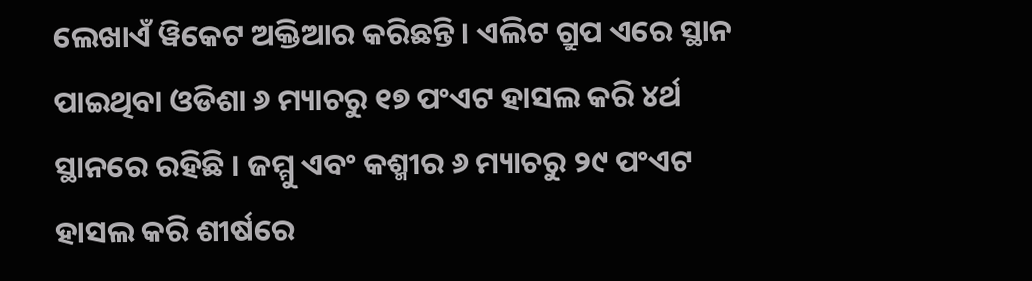ଲେଖାଏଁ ୱିକେଟ ଅକ୍ତିଆର କରିଛନ୍ତି । ଏଲିଟ ଗ୍ରୁପ ଏରେ ସ୍ଥାନ ପାଇଥିବା ଓଡିଶା ୬ ମ୍ୟାଚରୁ ୧୭ ପଂଏଟ ହାସଲ କରି ୪ର୍ଥ ସ୍ଥାନରେ ରହିଛି । ଜମ୍ମୁ ଏବଂ କଶ୍ମୀର ୬ ମ୍ୟାଚରୁ ୨୯ ପଂଏଟ ହାସଲ କରି ଶୀର୍ଷରେ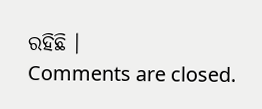ରହିଛି ।
Comments are closed.